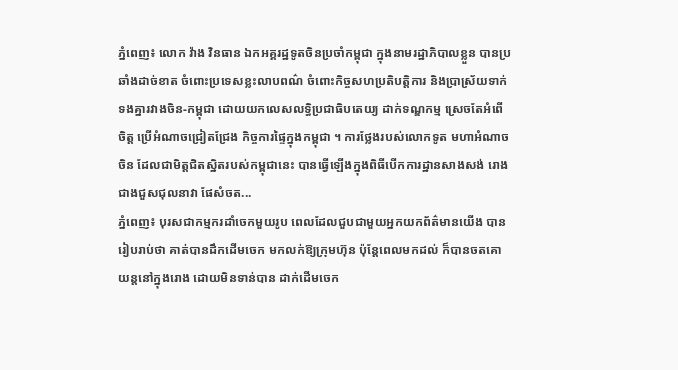ភ្នំពេញ៖ លោក វ៉ាង វិនធាន ឯកអគ្គរដ្ឋទូតចិនប្រចាំកម្ពុជា ក្នុងនាមរដ្ឋាភិបាលខ្លួន បានប្រឆាំងដាច់ខាត ចំពោះប្រទេសខ្លះលាបពណ៌ ចំពោះកិច្ចសហប្រតិបត្តិការ និងប្រាស្រ័យទាក់ទងគ្នារវាងចិន-កម្ពុជា ដោយយកលេសលទ្ធិប្រជាធិបតេយ្យ ដាក់ទណ្ឌកម្ម ស្រេចតែអំពើចិត្ត ប្រើអំណាចជ្រៀតជ្រែង កិច្ចការផ្ទៃក្នុងកម្ពុជា ។ ការថ្លែងរបស់លោកទូត មហាអំណាចចិន ដែលជាមិត្តជិតស្និតរបស់កម្ពុជានេះ បានធ្វើឡើងក្នុងពិធីបើកការដ្ឋានសាងសង់ រោងជាងជួសជុលនាវា ផែសំចត...
ភ្នំពេញ៖ បុរសជាកម្មករដាំចេកមួយរូប ពេលដែលជួបជាមួយអ្នកយកព័ត៌មានយើង បានរៀបរាប់ថា គាត់បានដឹកដើមចេក មកលក់ឱ្យក្រុមហ៊ុន ប៉ុន្តែពេលមកដល់ ក៏បានចតគោយន្តនៅក្នុងរោង ដោយមិនទាន់បាន ដាក់ដើមចេក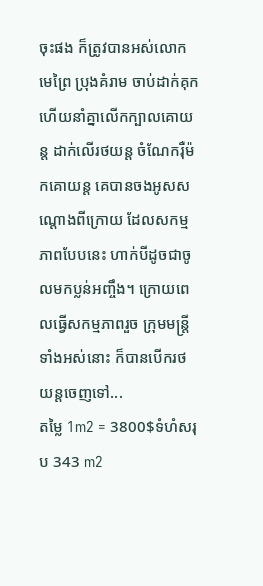ចុះផង ក៏ត្រូវបានអស់លោកមេព្រៃ ប្រុងគំរាម ចាប់ដាក់គុក ហើយនាំគ្នាលើកក្បាលគោយន្ត ដាក់លើរថយន្ត ចំណែករ៉ឺម៉កគោយន្ត គេបានចងអូសសណ្តោងពីក្រោយ ដែលសកម្មភាពបែបនេះ ហាក់បីដូចជាចូលមកប្លន់អញ្ចឹង។ ក្រោយពេលធ្វើសកម្មភាពរួច ក្រុមមន្ត្រីទាំងអស់នោះ ក៏បានបើករថយន្តចេញទៅ...
តម្លៃ 1m2 = 3800$ទំហំសរុប 343 m2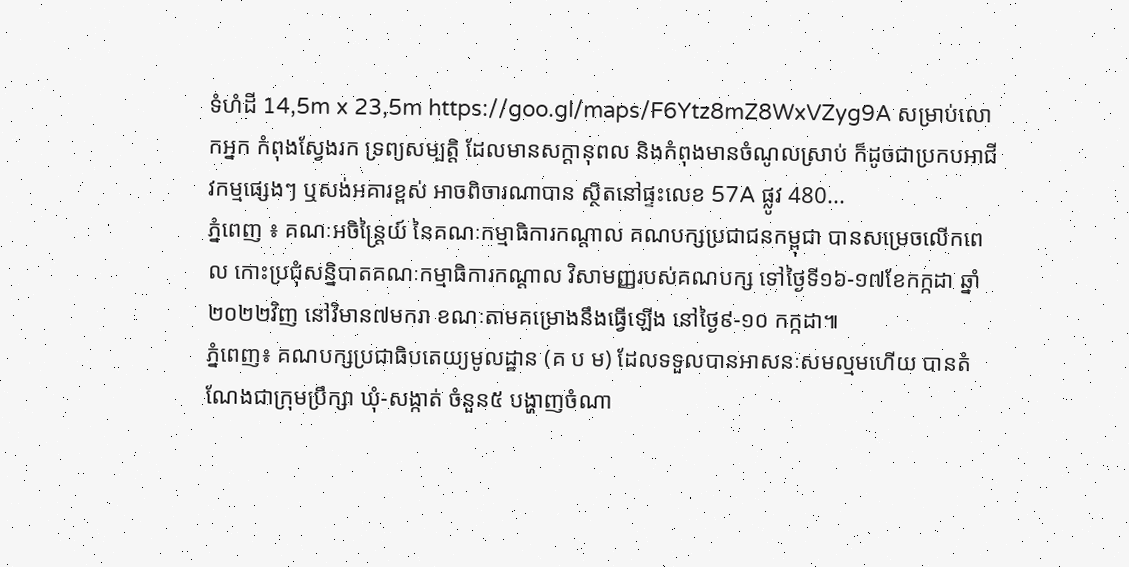ទំហំដី 14,5m x 23,5m https://goo.gl/maps/F6Ytz8mZ8WxVZyg9A សម្រាប់លោកអ្នក កំពុងស្វែងរក ទ្រព្យសម្បតិ្ត ដែលមានសក្តានុពល និងកំពុងមានចំណូលស្រាប់ ក៏ដូចជាប្រកបអាជីវកម្មផ្សេងៗ ឬសង់អគារខ្ពស់ អាចពិចារណាបាន ស្ថិតនៅផ្ទះលេខ 57A ផ្លូវ 480...
ភ្នំពេញ ៖ គណៈអចិន្ត្រៃយ៍ នៃគណៈកម្មាធិការកណ្តាល គណបក្សប្រជាជនកម្ពុជា បានសម្រេចលើកពេល កោះប្រជុំសន្និបាតគណៈកម្មាធិការកណ្តាល វិសាមញ្ញរបស់គណបក្ស ទៅថ្ងៃទី១៦-១៧ខែកក្កដា ឆ្នាំ២០២២វិញ នៅវិមាន៧មករា ខណៈតាមគម្រោងនឹងធ្វើឡើង នៅថ្ងៃ៩-១០ កក្កដា៕
ភ្នំពេញ៖ គណបក្សប្រជាធិបតេយ្យមូលដ្ឋាន (គ ប ម) ដែលទទួលបានអាសនៈសមល្មមហើយ បានតំណែងជាក្រុមប្រឹក្សា ឃុំ-សង្កាត់ ចំនួន៥ បង្ហាញចំណា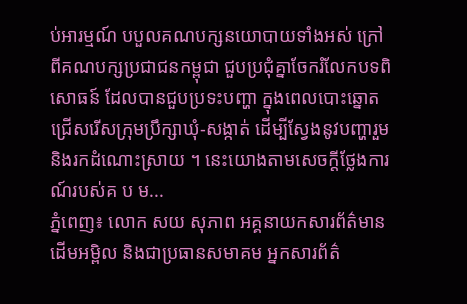ប់អារម្មណ៍ បបួលគណបក្សនយោបាយទាំងអស់ ក្រៅពីគណបក្សប្រជាជនកម្ពុជា ជួបប្រជុំគ្នាចែករំលែកបទពិសោធន៍ ដែលបានជួបប្រទះបញ្ហា ក្នុងពេលបោះឆ្នោត ជ្រើសរើសក្រុមប្រឹក្សាឃុំ-សង្កាត់ ដើម្បីស្វែងនូវបញ្ហារួម និងរកដំណោះស្រាយ ។ នេះយោងតាមសេចក្តីថ្លែងការណ៍របស់គ ប ម...
ភ្នំពេញ៖ លោក សយ សុភាព អគ្គនាយកសារព័ត៌មាន ដើមអម្ពិល និងជាប្រធានសមាគម អ្នកសារព័ត៌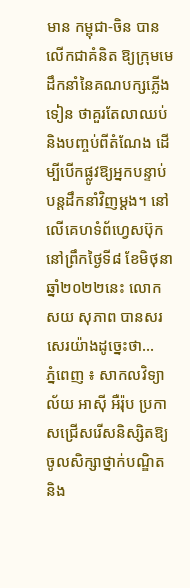មាន កម្ពុជា-ចិន បានលើកជាគំនិត ឱ្យក្រុមមេដឹកនាំនៃគណបក្សភ្លើងទៀន ថាគួរតែលាឈប់និងបញ្ចប់ពីតំណែង ដើម្បីបើកផ្លូវឱ្យអ្នកបន្ទាប់ បន្តដឹកនាំវិញម្តង។ នៅលើគេហទំព័ហ្វេសប៊ុក នៅព្រឹកថ្ងៃទី៨ ខែមិថុនា ឆ្នាំ២០២២នេះ លោក សយ សុភាព បានសរសេរយ៉ាងដូច្នេះថា...
ភ្នំពេញ ៖ សាកលវិទ្យាល័យ អាស៊ី អឺរ៉ុប ប្រកាសជ្រើសរើសនិស្សិតឱ្យចូលសិក្សាថ្នាក់បណ្ឌិត និង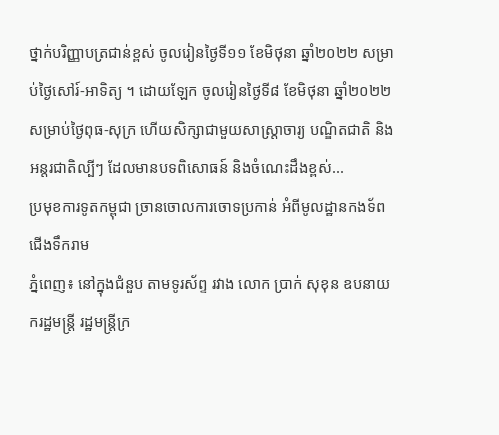ថ្នាក់បរិញ្ញាបត្រជាន់ខ្ពស់ ចូលរៀនថ្ងៃទី១១ ខែមិថុនា ឆ្នាំ២០២២ សម្រាប់ថ្ងៃសៅរ៍-អាទិត្យ ។ ដោយឡែក ចូលរៀនថ្ងៃទី៨ ខែមិថុនា ឆ្នាំ២០២២ សម្រាប់ថ្ងៃពុធ-សុក្រ ហើយសិក្សាជាមួយសាស្រ្តាចារ្យ បណ្ឌិតជាតិ និងអន្តរជាតិល្បីៗ ដែលមានបទពិសោធន៍ និងចំណេះដឹងខ្ពស់...
ប្រមុខការទូតកម្ពុជា ច្រានចោលការចោទប្រកាន់ អំពីមូលដ្ឋានកងទ័ពជើងទឹករាម
ភ្នំពេញ៖ នៅក្នុងជំនួប តាមទូរស័ព្ទ រវាង លោក ប្រាក់ សុខុន ឧបនាយករដ្ឋមន្រ្តី រដ្ឋមន្រ្តីក្រ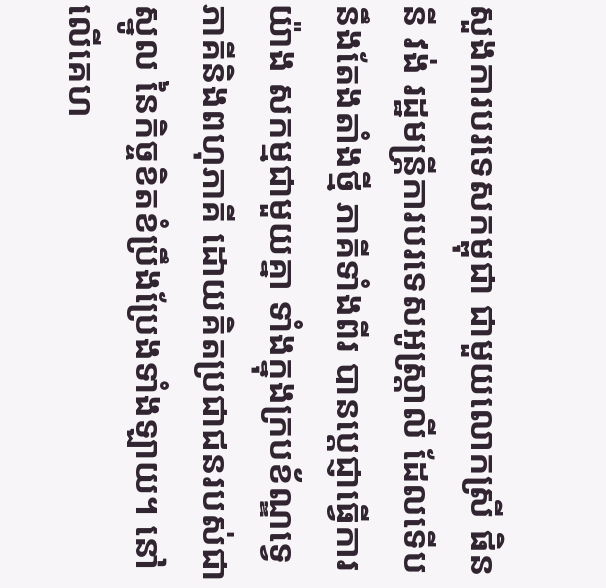សួងការបរទេសកម្ពុជា ជាមួយលោកស្រី ផិននី វង់ រដ្ឋមន្ត្រីការបរទេសអូស្ត្រាលី ដែលទើបនឹងតែងតាំងថ្មី ភាគីទាំងពីរ បានប្តេជ្ញាធ្វើការយ៉ាង សកម្មជាមួយគ្នា ទាំងក្នុងក្របខ័ណ្ឌទ្វេភាគីនិងពហុភាគី ដោយគិតប្រជាជនរបស់ជាស្នូល នៃកិច្ចខិតខំប្រឹងប្រែងទាំងឡាយ។ នៅលើគេហ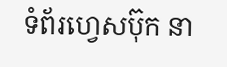ទំព័រហ្វេសប៊ុក នា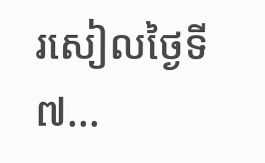រសៀលថ្ងៃទី៧...